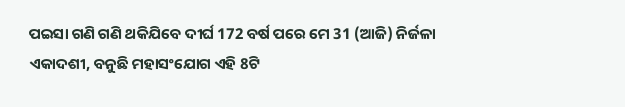ପଇସା ଗଣି ଗଣି ଥକିଯିବେ ଦୀର୍ଘ 172 ବର୍ଷ ପରେ ମେ 31 (ଆଜି) ନିର୍ଜଳା ଏକାଦଶୀ, ବନୁଛି ମହାସଂଯୋଗ ଏହି 8ଟି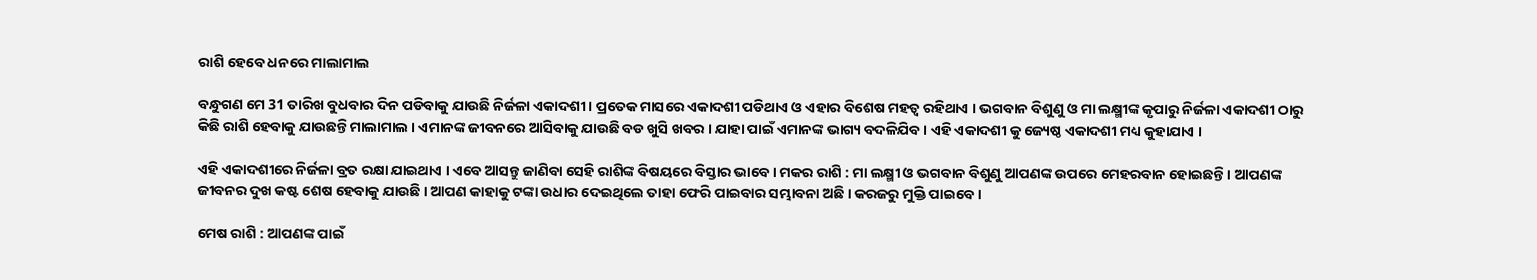ରାଶି ହେବେ ଧନରେ ମାଲାମାଲ

ବନ୍ଧୁଗଣ ମେ 31 ତାରିଖ ବୁଧବାର ଦିନ ପଡିବାକୁ ଯାଉଛି ନିର୍ଜଳା ଏକାଦଶୀ । ପ୍ରତେକ ମାସରେ ଏକାଦଶୀ ପଡିଥାଏ ଓ ଏହାର ବିଶେଷ ମହତ୍ଵ ରହିଥାଏ । ଭଗବାନ ବିଶୁଣୁ ଓ ମା ଲକ୍ଷ୍ମୀଙ୍କ କୃପାରୁ ନିର୍ଜଳା ଏକାଦଶୀ ଠାରୁ କିଛି ରାଶି ହେବାକୁ ଯାଉଛନ୍ତି ମାଲାମାଲ । ଏମାନଙ୍କ ଜୀବନରେ ଆସିବାକୁ ଯାଉଛି ବଡ ଖୁସି ଖବର । ଯାହା ପାଇଁ ଏମାନଙ୍କ ଭାଗ୍ୟ ବଦଳିଯିବ । ଏହି ଏକାଦଶୀ କୁ ଜ୍ୟେଷ୍ଠ ଏକାଦଶୀ ମଧ୍ୟ କୁହାଯାଏ ।

ଏହି ଏକାଦଶୀରେ ନିର୍ଜଳା ବ୍ରତ ରକ୍ଷା ଯାଇଥାଏ । ଏବେ ଆସନ୍ତୁ ଜାଣିବା ସେହି ରାଶିଙ୍କ ବିଷୟରେ ବିସ୍ତାର ଭାବେ । ମକର ରାଶି : ମା ଲକ୍ଷ୍ମୀ ଓ ଭଗବାନ ବିଶୁଣୁ ଆପଣଙ୍କ ଉପରେ ମେହରବାନ ହୋଇଛନ୍ତି । ଆପଣଙ୍କ ଜୀବନର ଦୁଖ କଷ୍ଟ ଶେଷ ହେବାକୁ ଯାଉଛି । ଆପଣ କାହାକୁ ଟଙ୍କା ଉଧାର ଦେଇଥିଲେ ତାହା ଫେରି ପାଇବାର ସମ୍ଭାବନା ଅଛି । କରଜରୁ ମୁକ୍ତି ପାଇବେ ।

ମେଷ ରାଶି : ଆପଣଙ୍କ ପାଇଁ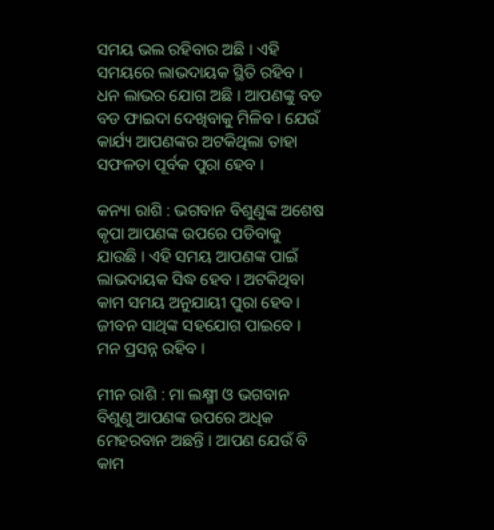ସମୟ ଭଲ ରହିବାର ଅଛି । ଏହି ସମୟରେ ଲାଭଦାୟକ ସ୍ଥିତି ରହିବ । ଧନ ଲାଭର ଯୋଗ ଅଛି । ଆପଣଙ୍କୁ ବଡ ବଡ ଫାଇଦା ଦେଖିବାକୁ ମିଳିବ । ଯେଉଁ କାର୍ଯ୍ୟ ଆପଣଙ୍କର ଅଟକିଥିଲା ତାହା ସଫଳତା ପୂର୍ବକ ପୁରା ହେବ ।

କନ୍ୟା ରାଶି : ଭଗବାନ ବିଶୁଣୁଙ୍କ ଅଶେଷ କୃପା ଆପଣଙ୍କ ଉପରେ ପଡିବାକୁ ଯାଉଛି । ଏହି ସମୟ ଆପଣଙ୍କ ପାଇଁ ଲାଭଦାୟକ ସିଦ୍ଧ ହେବ । ଅଟକିଥିବା କାମ ସମୟ ଅନୁଯାୟୀ ପୁରା ହେବ । ଜୀବନ ସାଥିଙ୍କ ସହଯୋଗ ପାଇବେ । ମନ ପ୍ରସନ୍ନ ରହିବ ।

ମୀନ ରାଶି : ମା ଲକ୍ଷ୍ମୀ ଓ ଭଗବାନ ବିଶୁଣୁ ଆପଣଙ୍କ ଉପରେ ଅଧିକ ମେହରବାନ ଅଛନ୍ତି । ଆପଣ ଯେଉଁ ବି କାମ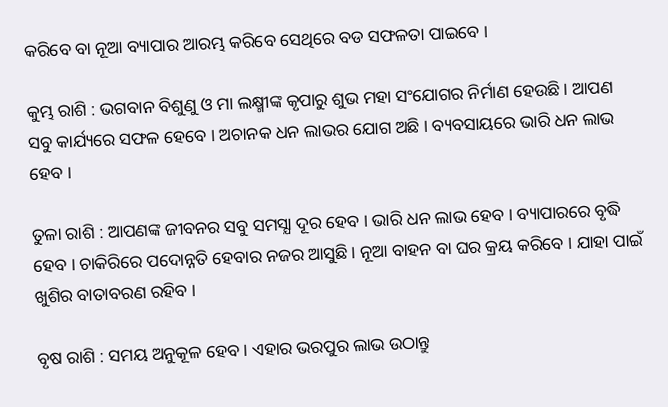କରିବେ ବା ନୂଆ ବ୍ୟାପାର ଆରମ୍ଭ କରିବେ ସେଥିରେ ବଡ ସଫଳତା ପାଇବେ ।

କୁମ୍ଭ ରାଶି : ଭଗବାନ ବିଶୁଣୁ ଓ ମା ଲକ୍ଷ୍ମୀଙ୍କ କୃପାରୁ ଶୁଭ ମହା ସଂଯୋଗର ନିର୍ମାଣ ହେଉଛି । ଆପଣ ସବୁ କାର୍ଯ୍ୟରେ ସଫଳ ହେବେ । ଅଚାନକ ଧନ ଲାଭର ଯୋଗ ଅଛି । ବ୍ୟବସାୟରେ ଭାରି ଧନ ଲାଭ ହେବ ।

ତୁଳା ରାଶି : ଆପଣଙ୍କ ଜୀବନର ସବୁ ସମସ୍ଯା ଦୂର ହେବ । ଭାରି ଧନ ଲାଭ ହେବ । ବ୍ୟାପାରରେ ବୃଦ୍ଧି ହେବ । ଚାକିରିରେ ପଦୋନ୍ନତି ହେବାର ନଜର ଆସୁଛି । ନୂଆ ବାହନ ବା ଘର କ୍ରୟ କରିବେ । ଯାହା ପାଇଁ ଖୁଶିର ବାତାବରଣ ରହିବ ।

ବୃଷ ରାଶି : ସମୟ ଅନୁକୂଳ ହେବ । ଏହାର ଭରପୁର ଲାଭ ଉଠାନ୍ତୁ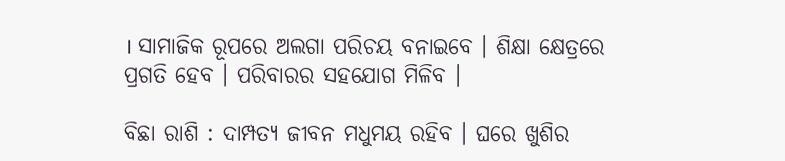। ସାମାଜିକ ରୂପରେ ଅଲଗା ପରିଚୟ ବନାଇବେ । ଶିକ୍ଷା କ୍ଷେତ୍ରରେ ପ୍ରଗତି ହେବ । ପରିବାରର ସହଯୋଗ ମିଳିବ ।

ବିଛା ରାଶି : ଦାମ୍ପତ୍ୟ ଜୀବନ ମଧୁମୟ ରହିବ । ଘରେ ଖୁଶିର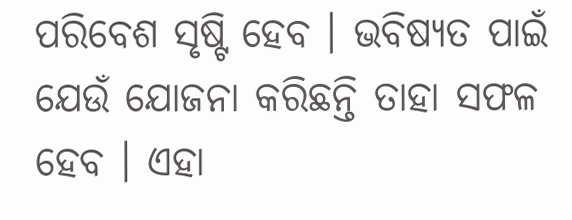ପରିବେଶ ସୃଷ୍ଟି ହେବ । ଭବିଷ୍ୟତ ପାଇଁ ଯେଉଁ ଯୋଜନା କରିଛନ୍ତି ତାହା ସଫଳ ହେବ । ଏହା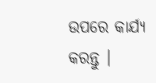ଉପରେ କାର୍ଯ୍ୟ କରନ୍ତୁ ।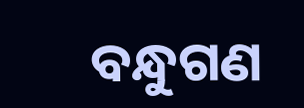ବନ୍ଧୁଗଣ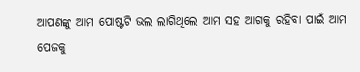ଆପଣଙ୍କୁ ଆମ ପୋଷ୍ଟଟି ଭଲ ଲାଗିଥିଲେ ଆମ ସହ ଆଗକୁ ରହିବା ପାଇଁ ଆମ ପେଜକୁ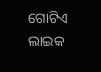ଗୋଟିଏ ଲାଇକ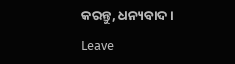କରନ୍ତୁ, ଧନ୍ୟବାଦ ।

Leave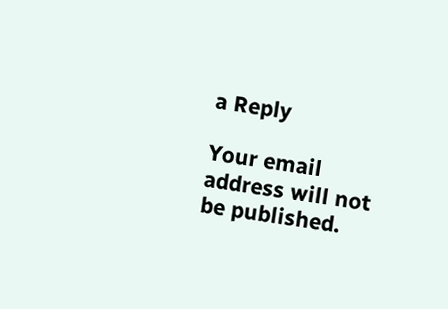a Reply

Your email address will not be published.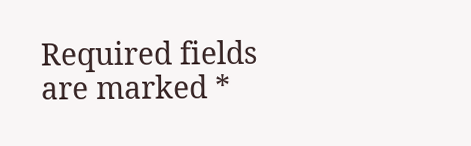Required fields are marked *